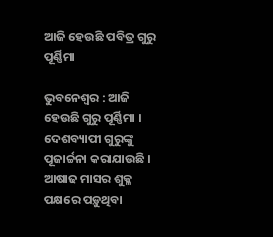ଆଜି ହେଉଛି ପବିତ୍ର ଗୁରୁ ପୂର୍ଣ୍ଣିମା

ଭୁବନେଶ୍ୱର : ଆଜି ହେଉଛି ଗୁରୁ ପୂର୍ଣ୍ଣିମା । ଦେଶବ୍ୟାପୀ ଗୁରୁଙ୍କୁ ପୂଜାର୍ଚ୍ଚନା କରାଯାଉଛି । ଆଷାଢ ମାସର ଶୁକ୍ଳ ପକ୍ଷରେ ପଡ଼ୁଥିବା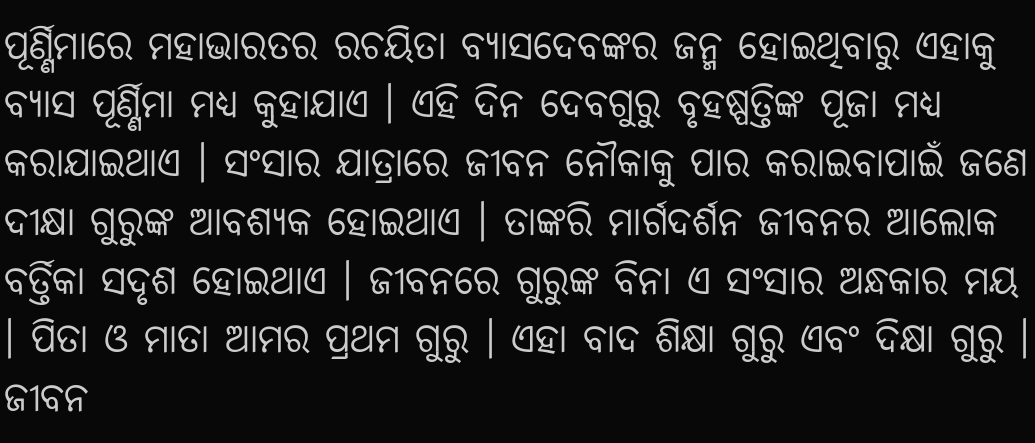ପୂର୍ଣ୍ଣିମାରେ ମହାଭାରତର ରଚୟିତା ବ୍ୟାସଦେବଙ୍କର ଜନ୍ମ ହୋଇଥିବାରୁ ଏହାକୁ ବ୍ୟାସ ପୂର୍ଣ୍ଣିମା ମଧ୍ୟ କୁହାଯାଏ । ଏହି ଦିନ ଦେବଗୁରୁ ବୃହଷ୍ପତ୍ତିଙ୍କ ପୂଜା ମଧ୍ୟ କରାଯାଇଥାଏ । ସଂସାର ଯାତ୍ରାରେ ଜୀବନ ନୌକାକୁ ପାର କରାଇବାପାଇଁ ଜଣେ ଦୀକ୍ଷା ଗୁରୁଙ୍କ ଆବଶ୍ୟକ ହୋଇଥାଏ । ତାଙ୍କରି ମାର୍ଗଦର୍ଶନ ଜୀବନର ଆଲୋକ ବର୍ତ୍ତିକା ସଦୃଶ ହୋଇଥାଏ । ଜୀବନରେ ଗୁରୁଙ୍କ ବିନା ଏ ସଂସାର ଅନ୍ଧକାର ମୟ । ପିତା ଓ ମାତା ଆମର ପ୍ରଥମ ଗୁରୁ । ଏହା ବାଦ ଶିକ୍ଷା ଗୁରୁ ଏବଂ ଦିକ୍ଷା ଗୁରୁ । ଜୀବନ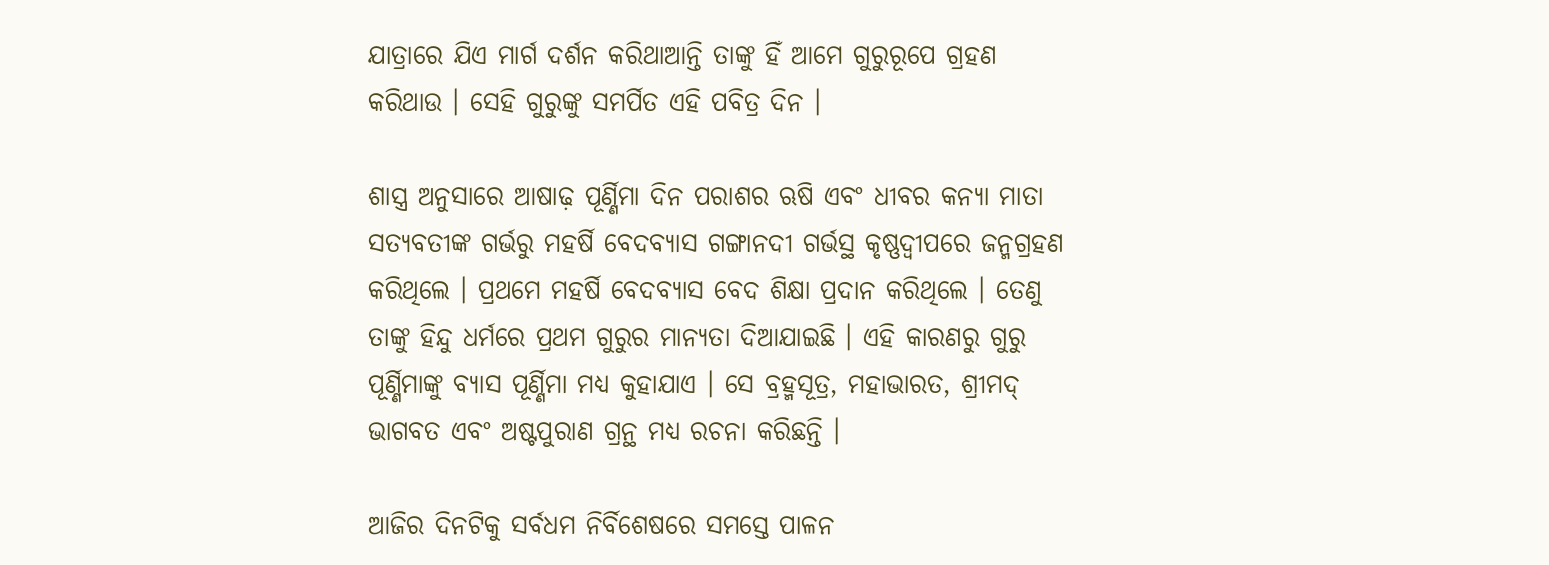ଯାତ୍ରାରେ ଯିଏ ମାର୍ଗ ଦର୍ଶନ କରିଥାଆନ୍ତି ତାଙ୍କୁ ହିଁ ଆମେ ଗୁରୁରୂପେ ଗ୍ରହଣ କରିଥାଉ । ସେହି ଗୁରୁଙ୍କୁ ସମର୍ପିତ ଏହି ପବିତ୍ର ଦିନ ।

ଶାସ୍ତ୍ର ଅନୁସାରେ ଆଷାଢ଼ ପୂର୍ଣ୍ଣିମା ଦିନ ପରାଶର ଋଷି ଏବଂ ଧୀବର କନ୍ୟା ମାତା ସତ୍ୟବତୀଙ୍କ ଗର୍ଭରୁ ମହର୍ଷି ବେଦବ୍ୟାସ ଗଙ୍ଗାନଦୀ ଗର୍ଭସ୍ଥ କୃଷ୍ଣଦ୍ୱୀପରେ ଜନ୍ମଗ୍ରହଣ କରିଥିଲେ । ପ୍ରଥମେ ମହର୍ଷି ବେଦବ୍ୟାସ ବେଦ ଶିକ୍ଷା ପ୍ରଦାନ କରିଥିଲେ । ତେଣୁ ତାଙ୍କୁ ହିନ୍ଦୁ ଧର୍ମରେ ପ୍ରଥମ ଗୁରୁର ମାନ୍ୟତା ଦିଆଯାଇଛି । ଏହି କାରଣରୁ ଗୁରୁ ପୂର୍ଣ୍ଣିମାଙ୍କୁ ବ୍ୟାସ ପୂର୍ଣ୍ଣିମା ମଧ୍ୟ କୁହାଯାଏ । ସେ ବ୍ରହ୍ମସୂତ୍ର, ମହାଭାରତ, ଶ୍ରୀମଦ୍ ଭାଗବତ ଏବଂ ଅଷ୍ଟପୁରାଣ ଗ୍ରନ୍ଥ ମଧ୍ୟ ରଚନା କରିଛନ୍ତି ।

ଆଜିର ଦିନଟିକୁ ସର୍ବଧମ ନିର୍ବିଶେଷରେ ସମସ୍ତେ ପାଳନ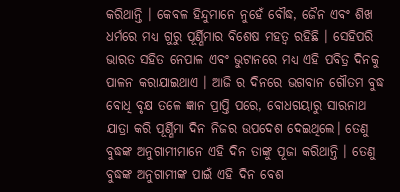କରିଥାନ୍ତି । କେବଳ ହିନ୍ଦୁମାନେ ନୁହେଁ ବୌଦ୍ଧ, ଜୈନ ଏବଂ ଶିଖ ଧର୍ମରେ ମଧ୍ୟ ଗୁରୁ ପୂର୍ଣ୍ଣିମାର ବିଶେଷ ମହତ୍ୱ ରହିଛି । ସେହିପରି ଭାରତ ସହିତ ନେପାଳ ଏବଂ ଭୁଟାନରେ ମଧ୍ୟ ଏହି ପବିତ୍ର ଦିନକୁ ପାଳନ କରାଯାଇଥାଏ । ଆଜି ର ଦିନରେ ଭଗବାନ ଗୌତମ ବୁଦ୍ଧ ବୋଧି ବୃକ୍ଷ ତଳେ ଜ୍ଞାନ ପ୍ରାପ୍ତି ପରେ, ବୋଧଗୟାରୁ ସାରନାଥ ଯାତ୍ରା କରି ପୂର୍ଣ୍ଣିମା ଦିନ ନିଜର ଉପଦେଶ ଦେଇଥିଲେ। ତେଣୁ ବୁଦ୍ଧଙ୍କ ଅନୁଗାମୀମାନେ ଏହି ଦିନ ତାଙ୍କୁ ପୂଜା କରିଥାନ୍ତି । ତେଣୁ ବୁଦ୍ଧଙ୍କ ଅନୁଗାମୀଙ୍କ ପାଇଁ ଏହି ଦିନ ବେଶ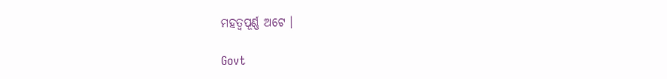ମହତ୍ୱପୂର୍ଣ୍ଣ ଅଟେ ।

Govt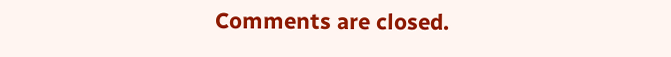Comments are closed.